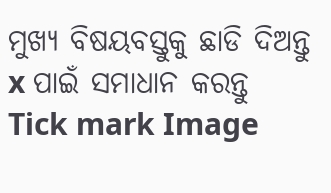ମୁଖ୍ୟ ବିଷୟବସ୍ତୁକୁ ଛାଡି ଦିଅନ୍ତୁ
x ପାଇଁ ସମାଧାନ କରନ୍ତୁ
Tick mark Image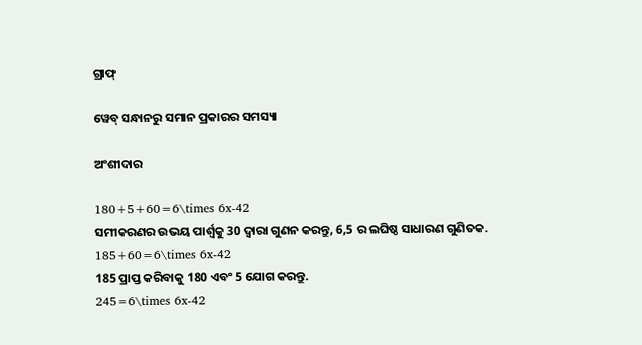ଗ୍ରାଫ୍

ୱେବ୍ ସନ୍ଧାନରୁ ସମାନ ପ୍ରକାରର ସମସ୍ୟା

ଅଂଶୀଦାର

180+5+60=6\times 6x-42
ସମୀକରଣର ଉଭୟ ପାର୍ଶ୍ୱକୁ 30 ଦ୍ୱାରା ଗୁଣନ କରନ୍ତୁ, 6,5 ର ଲଘିଷ୍ଠ ସାଧାରଣ ଗୁଣିତକ.
185+60=6\times 6x-42
185 ପ୍ରାପ୍ତ କରିବାକୁ 180 ଏବଂ 5 ଯୋଗ କରନ୍ତୁ.
245=6\times 6x-42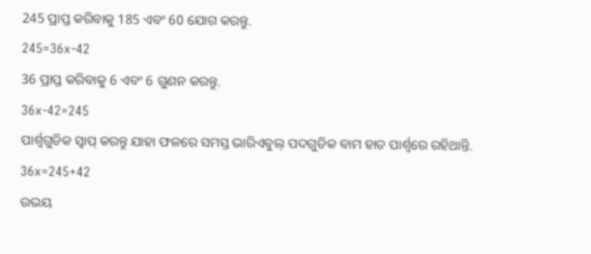245 ପ୍ରାପ୍ତ କରିବାକୁ 185 ଏବଂ 60 ଯୋଗ କରନ୍ତୁ.
245=36x-42
36 ପ୍ରାପ୍ତ କରିବାକୁ 6 ଏବଂ 6 ଗୁଣନ କରନ୍ତୁ.
36x-42=245
ପାର୍ଶ୍ୱଗୁଡିକ ସ୍ୱାପ୍‌ କରନ୍ତୁ ଯାହା ଫଳରେ ସମସ୍ତ ଭାରିଏବୁଲ୍ ପଦଗୁଡିକ ବାମ ହାତ ପାର୍ଶ୍ୱରେ ରହିଥାନ୍ତି.
36x=245+42
ଉଭୟ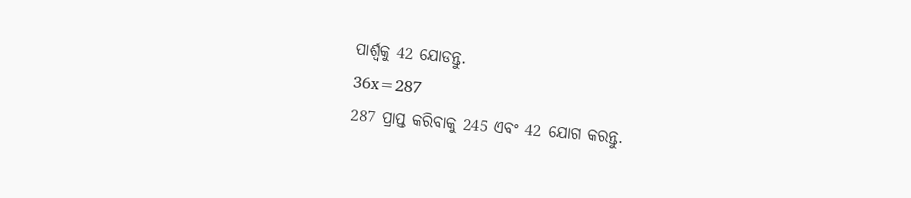ପାର୍ଶ୍ଵକୁ 42 ଯୋଡନ୍ତୁ.
36x=287
287 ପ୍ରାପ୍ତ କରିବାକୁ 245 ଏବଂ 42 ଯୋଗ କରନ୍ତୁ.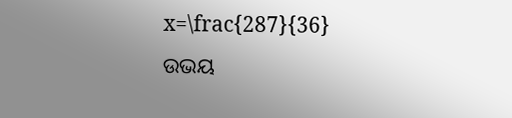x=\frac{287}{36}
ଉଭୟ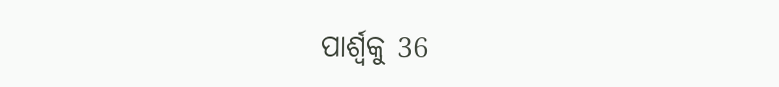ପାର୍ଶ୍ୱକୁ 36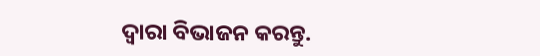ଦ୍ୱାରା ବିଭାଜନ କରନ୍ତୁ.